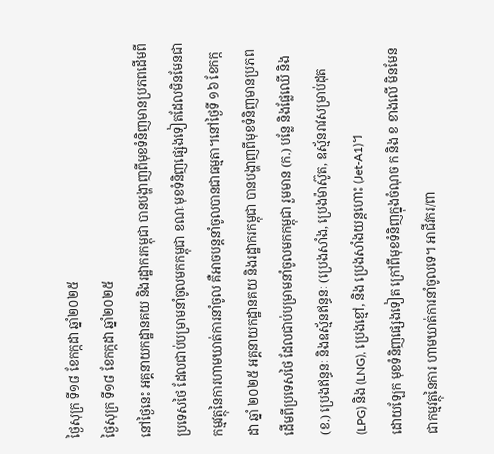ថ្ងៃសុក្រ ទី១៨ ខែកក្កដា ឆ្នាំ២០២៥
ថ្ងៃសុក្រ ទី១៨ ខែកក្កដា ឆ្នាំ២០២៥
នៅថ្ងៃនេះ អគ្គនាយកដ្ឋានគយ និងរដ្ឋាករកម្ពុជា បានបង្ហាញពីមុខទំនិញមានប្រភពដើមពីប្រទេសថៃ ដែលជាប់បម្រាមនាំចូលមកកម្ពុជា ខណៈមុខទំនិញផ្សេងទៀតដែលមិនមែនជា កម្មវត្ថុនៃការហាមឃាត់ការនាំចូល គឺអាចបន្តនាំចូលបានជាធម្មតា។នៅថ្ងៃទី ១៦ ខែកក្កដា ឆ្នាំ ២០២៥ អគ្គនាយកដ្ឋានគយ និងរដ្ឋាករកម្ពុជា បានបង្ហាញពីមុខទំនិញមានប្រភពដើមពីប្រទេសថៃ ដែលជាប់បម្រាមនាំចូលមកកម្ពុជា រួមមាន (ក.) បន្លែ និងផ្លែឈើ និង (ខ.) ប្រេងឥន្ធនៈ និងឧស្ម័នឥន្ធនៈ (ប្រេងសាំង, ប្រេងម៉ាស៊ូត, ឧស្ម័នរាវសម្រាប់ដុត (LPG) និង (LNG), ប្រេងខ្មៅ, និង ប្រេងសាំងយន្តហោះ (Jet-A1)។
ដោយឡែក មុខទំនិញផ្សេងទៀត ក្រៅពីមុខទំនិញក្នុងចំណុច ក និង ខ ខាងលើ មិនមែនជាកម្មវត្ថុនៃការ ហាមឃាត់ការនាំចូលទេ។ អាជីវករ/ពា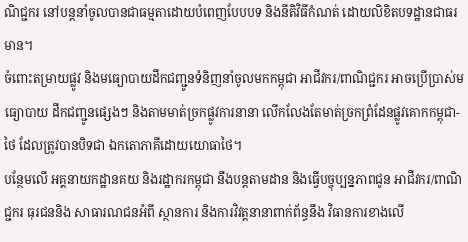ណិជ្ជករ នៅបន្តនាំចូលបានជាធម្មតាដោយបំពេញបែបបទ និងនីតិវិធីកំណត់ ដោយលិខិតបទដ្ឋានជាធរមាន។
ចំពោះតម្រាយផ្លូវ និងមធ្យោបាយដឹកជញ្ជូនទំនិញនាំចូលមកកម្ពុជា អាជីវករ/ពាណិជ្ជករ អាចប្រើប្រាស់មធ្យោបាយ ដឹកជញ្ជូនផ្សេងៗ និងតាមមាត់ច្រកផ្លូវការនានា លើកលែងតែមាត់ច្រកព្រំដែនផ្លូវគោកកម្ពុជា-ថៃ ដែលត្រូវបានបិទជា ឯកតោភាគីដោយយោធាថៃ។
បន្ថែមលើ អគ្គនាយកដ្ឋានគយ និងរដ្ឋាករកម្ពុជា នឹងបន្តតាមដាន និងធ្វើបច្ចុប្បន្នភាពជូន អាជីវករ/ពាណិជ្ជករ ធុរជននិង សាធារណជនអំពី ស្ថានការ និងការវិវត្តនានាពាក់ព័ន្ធនឹង វិធានការខាងលើ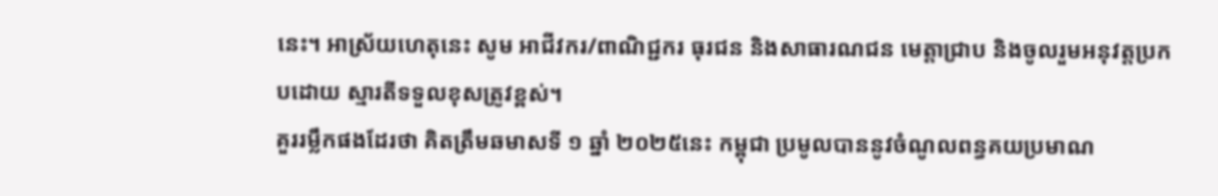នេះ។ អាស្រ័យហេតុនេះ សូម អាជីវករ/ពាណិជ្ជករ ធុរជន និងសាធារណជន មេត្តាជ្រាប និងចូលរួមអនុវត្តប្រកបដោយ ស្មារតីទទួលខុសត្រូវខ្ពស់។
គួររម្លឹកផងដែរថា គិតត្រឹមឆមាសទី ១ ឆ្នាំ ២០២៥នេះ កម្ពុជា ប្រមូលបាននូវចំណូលពន្ធគយប្រមាណ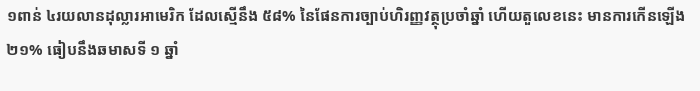១ពាន់ ៤រយលានដុល្លារអាមេរិក ដែលស្មើនឹង ៥៨% នៃផែនការច្បាប់ហិរញ្ញវត្ថុប្រចាំឆ្នាំ ហើយតួលេខនេះ មានការកើនឡើង ២១% ធៀបនឹងឆមាសទី ១ ឆ្នាំ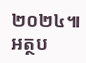២០២៤៕
អត្ថប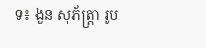ទ៖ ងួន សុភ័ត្រ្តា រូប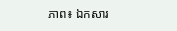ភាព៖ ឯកសារ